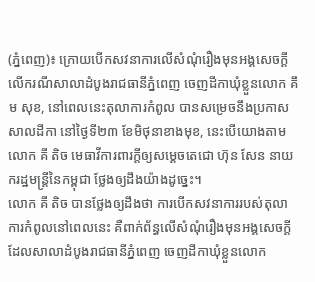(ភ្នំពេញ)៖ ក្រោយបើកសវនាការលើសំណុំរឿងមុនអង្គសេចក្តីលើករណីសាលាដំបូងរាជធានីភ្នំពេញ ចេញដីកាឃុំខ្លួនលោក គឹម សុខ, នៅពេលនេះតុលាការកំពូល បានសម្រេចនឹងប្រកាសសាលដីកា នៅថ្ងៃទី២៣ ខែមិថុនាខាងមុខ, នេះបើយោងតាមលោក គី តិច មេធាវីការពារក្តីឲ្យសម្តេចតេជោ ហ៊ុន សែន នាយករដ្ឋមន្រ្តីនៃកម្ពុជា ថ្លែងឲ្យដឹងយ៉ាងដូច្នេះ។
លោក គី តិច បានថ្លែងឲ្យដឹងថា ការបើកសវនាការរបស់តុលាការកំពូលនៅពេលនេះ គឺពាក់ព័ន្ធលើសំណុំរឿងមុនអង្គសេចក្តី ដែលសាលាដំបូងរាជធានីភ្នំពេញ ចេញដីកាឃុំខ្លួនលោក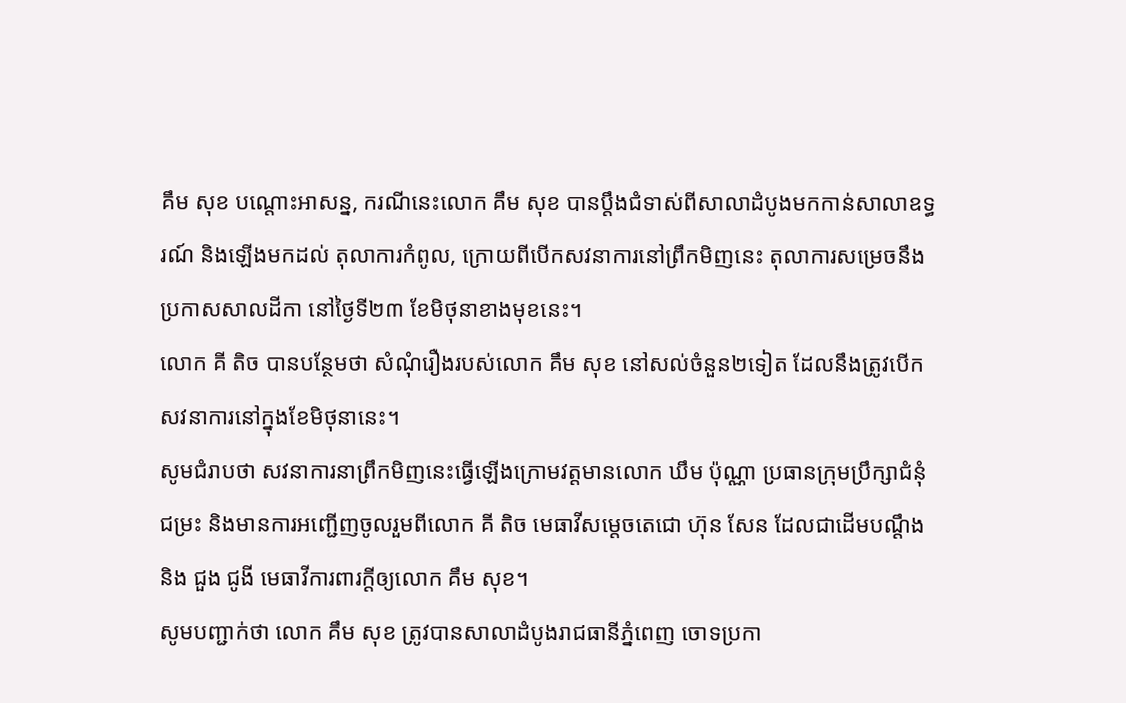គឹម សុខ បណ្តោះអាសន្ន, ករណីនេះលោក គឹម សុខ បានប្តឹងជំទាស់ពីសាលាដំបូងមកកាន់សាលាឧទ្ធរណ៍ និងឡើងមកដល់ តុលាការកំពូល, ក្រោយពីបើកសវនាការនៅព្រឹកមិញនេះ តុលាការសម្រេចនឹងប្រកាសសាលដីកា នៅថ្ងៃទី២៣ ខែមិថុនាខាងមុខនេះ។
លោក គី តិច បានបន្ថែមថា សំណុំរឿងរបស់លោក គឹម សុខ នៅសល់ចំនួន២ទៀត ដែលនឹងត្រូវបើកសវនាការនៅក្នុងខែមិថុនានេះ។
សូមជំរាបថា សវនាការនាព្រឹកមិញនេះធ្វើឡើងក្រោមវត្តមានលោក ឃឹម ប៉ុណ្ណា ប្រធានក្រុមប្រឹក្សាជំនុំជម្រះ និងមានការអញ្ជើញចូលរួមពីលោក គី តិច មេធាវីសម្តេចតេជោ ហ៊ុន សែន ដែលជាដើមបណ្តឹង និង ជួង ជូងី មេធាវីការពារក្តីឲ្យលោក គឹម សុខ។
សូមបញ្ជាក់ថា លោក គឹម សុខ ត្រូវបានសាលាដំបូងរាជធានីភ្នំពេញ ចោទប្រកា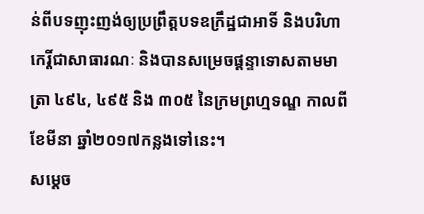ន់ពីបទញុះញង់ឲ្យប្រព្រឹត្តបទឧក្រឹដ្ឋជាអាទិ៍ និងបរិហាកេរ្តិ៍ជាសាធារណៈ និងបានសម្រេចផ្តន្ទាទោសតាមមាត្រា ៤៩៤, ៤៩៥ និង ៣០៥ នៃក្រមព្រហ្មទណ្ឌ កាលពីខែមីនា ឆ្នាំ២០១៧កន្លងទៅនេះ។
សម្តេច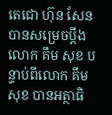តេជោ ហ៊ុន សែន បានសម្រេចប្តឹងលោក គឹម សុខ បន្ទាប់ពីលោក គឹម សុខ បានអត្ថាធិ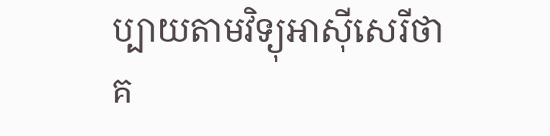ប្បាយតាមវិទ្យុអាស៊ីសេរីថា គ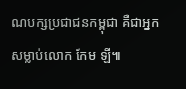ណបក្សប្រជាជនកម្ពុជា គឺជាអ្នកសម្លាប់លោក កែម ឡី៕